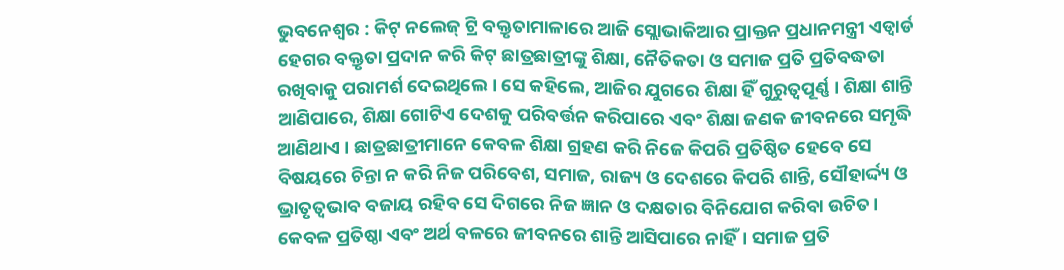ଭୁବନେଶ୍ୱର : କିଟ୍ ନଲେଜ୍ ଟ୍ରି ବକ୍ତୃତାମାଳାରେ ଆଜି ସ୍ଲୋଭାକିଆର ପ୍ରାକ୍ତନ ପ୍ରଧାନମନ୍ତ୍ରୀ ଏଡ୍ୱାର୍ଡ ହେଗର ବକ୍ତୃତା ପ୍ରଦାନ କରି କିଟ୍ ଛାତ୍ରଛାତ୍ରୀଙ୍କୁ ଶିକ୍ଷା, ନୈତିକତା ଓ ସମାଜ ପ୍ରତି ପ୍ରତିବଦ୍ଧତା ରଖିବାକୁ ପରାମର୍ଶ ଦେଇଥିଲେ । ସେ କହିଲେ, ଆଜିର ଯୁଗରେ ଶିକ୍ଷା ହିଁ ଗୁରୁତ୍ୱପୂର୍ଣ୍ଣ । ଶିକ୍ଷା ଶାନ୍ତି ଆଣିପାରେ, ଶିକ୍ଷା ଗୋଟିଏ ଦେଶକୁ ପରିବର୍ତ୍ତନ କରିପାରେ ଏବଂ ଶିକ୍ଷା ଜଣକ ଜୀବନରେ ସମୃଦ୍ଧି ଆଣିଥାଏ । ଛାତ୍ରଛାତ୍ରୀମାନେ କେବଳ ଶିକ୍ଷା ଗ୍ରହଣ କରି ନିଜେ କିପରି ପ୍ରତିଷ୍ଠିତ ହେବେ ସେ ବିଷୟରେ ଚିନ୍ତା ନ କରି ନିଜ ପରିବେଶ, ସମାଜ, ରାଜ୍ୟ ଓ ଦେଶରେ କିପରି ଶାନ୍ତି, ସୌହାର୍ଦ୍ଦ୍ୟ ଓ ଭ୍ରାତୃତ୍ୱଭାବ ବଜାୟ ରହିବ ସେ ଦିଗରେ ନିଜ ଜ୍ଞାନ ଓ ଦକ୍ଷତାର ବିନିଯୋଗ କରିବା ଉଚିତ। କେବଳ ପ୍ରତିଷ୍ଠା ଏବଂ ଅର୍ଥ ବଳରେ ଜୀବନରେ ଶାନ୍ତି ଆସିପାରେ ନାହିଁ। ସମାଜ ପ୍ରତି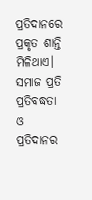ପ୍ରତିଦାନରେ ପ୍ରକୃତ ଶାନ୍ତି ମିଳିଥାଏ। ସମାଜ ପ୍ରତି ପ୍ରତିବଦ୍ଧତା ଓ ପ୍ରତିଦାନର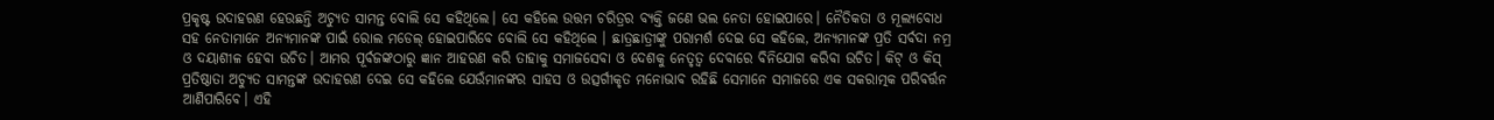ପ୍ରକୃଷ୍ଟ ଉଦାହରଣ ହେଉଛନ୍ତି ଅଚ୍ୟୁତ ସାମନ୍ତ ବୋଲି ସେ କହିଥିଲେ। ସେ କହିଲେ ଉତ୍ତମ ଚରିତ୍ରର ବ୍ୟକ୍ତି ଜଣେ ଭଲ ନେତା ହୋଇପାରେ। ନୈତିକତା ଓ ମୂଲ୍ୟବୋଧ ସହ ନେତାମାନେ ଅନ୍ୟମାନଙ୍କ ପାଇଁ ରୋଲ ମଡେଲ୍ ହୋଇପାରିବେ ବୋଲି ସେ କହିଥିଲେ । ଛାତ୍ରଛାତ୍ରୀଙ୍କୁ ପରାମର୍ଶ ଦେଇ ସେ କହିଲେ, ଅନ୍ୟମାନଙ୍କ ପ୍ରତି ସର୍ବଦା ନମ୍ର ଓ ଦୟାଶୀଳ ହେବା ଉଚିତ। ଆମର ପୂର୍ବଜଙ୍କଠାରୁ ଜ୍ଞାନ ଆହରଣ କରି ତାହାକୁ ସମାଜସେବା ଓ ଦେଶକୁ ନେତୃତ୍ୱ ଦେବାରେ ବିନିଯୋଗ କରିବା ଉଚିତ। କିଟ୍ ଓ କିସ୍ ପ୍ରତିଷ୍ଠାତା ଅଚ୍ୟୁତ ସାମନ୍ତଙ୍କ ଉଦାହରଣ ଦେଇ ସେ କହିଲେ ଯେଉଁମାନଙ୍କର ସାହସ ଓ ଉତ୍ସର୍ଗୀକୃତ ମନୋଭାବ ରହିଛି ସେମାନେ ସମାଜରେ ଏକ ସକରାତ୍ମକ ପରିବର୍ତ୍ତନ ଆଣିପାରିବେ। ଏହି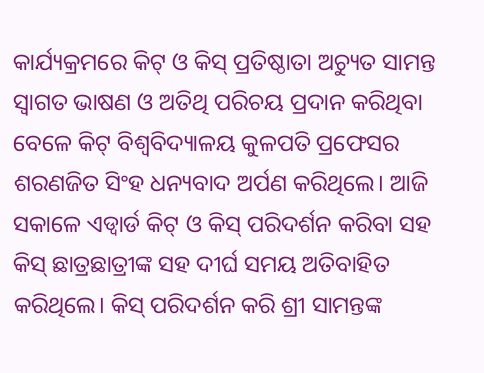କାର୍ଯ୍ୟକ୍ରମରେ କିଟ୍ ଓ କିସ୍ ପ୍ରତିଷ୍ଠାତା ଅଚ୍ୟୁତ ସାମନ୍ତ ସ୍ୱାଗତ ଭାଷଣ ଓ ଅତିଥି ପରିଚୟ ପ୍ରଦାନ କରିଥିବା ବେଳେ କିଟ୍ ବିଶ୍ୱବିଦ୍ୟାଳୟ କୁଳପତି ପ୍ରଫେସର ଶରଣଜିତ ସିଂହ ଧନ୍ୟବାଦ ଅର୍ପଣ କରିଥିଲେ। ଆଜି ସକାଳେ ଏଡ୍ୱାର୍ଡ କିଟ୍ ଓ କିସ୍ ପରିଦର୍ଶନ କରିବା ସହ କିସ୍ ଛାତ୍ରଛାତ୍ରୀଙ୍କ ସହ ଦୀର୍ଘ ସମୟ ଅତିବାହିତ କରିଥିଲେ। କିସ୍ ପରିଦର୍ଶନ କରି ଶ୍ରୀ ସାମନ୍ତଙ୍କ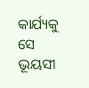କାର୍ଯ୍ୟକୁ ସେ ଭୂୟସୀ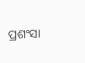ପ୍ରଶଂସା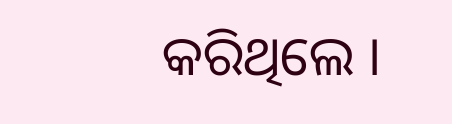କରିଥିଲେ ।